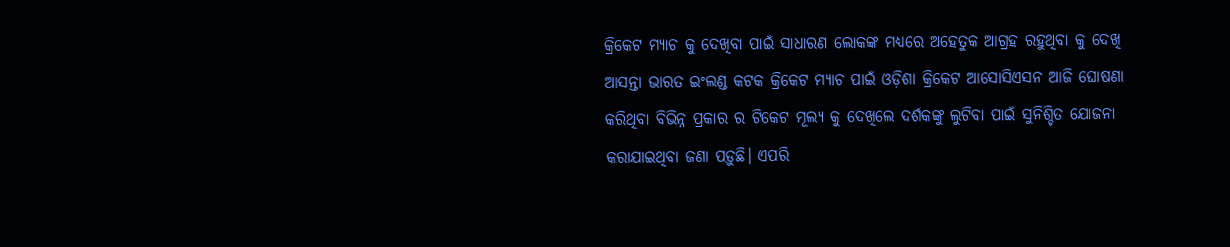କ୍ରିକେଟ ମ୍ୟାଚ କୁ ଦେଖିବା ପାଇଁ ସାଧାରଣ ଲୋକଙ୍କ ମଧ୍ୟରେ ଅହେତୁକ ଆଗ୍ରହ ରହୁଥିବା କୁ ଦେଖି ଆସନ୍ତା ଭାରତ ଇଂଲଣ୍ଡ କଟକ କ୍ରିକେଟ ମ୍ୟାଚ ପାଇଁ ଓଡ଼ିଶା କ୍ରିକେଟ ଆସୋସିଏସନ ଆଜି ଘୋଷଣା କରିଥିବା ବିଭିନ୍ନ ପ୍ରକାର ର ଟିକେଟ ମୂଲ୍ୟ କୁ ଦେଖିଲେ ଦର୍ଶକଙ୍କୁ ଲୁଟିବା ପାଇଁ ସୁନିଶ୍ଚିତ ଯୋଜନା କରାଯାଇଥିବା ଜଣା ପଡ଼ୁଛି। ଏପରି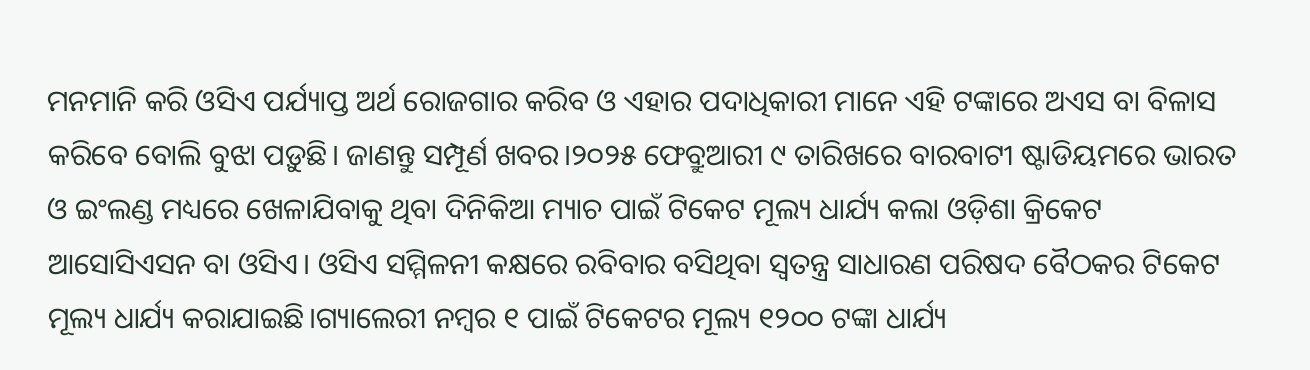ମନମାନି କରି ଓସିଏ ପର୍ଯ୍ୟାପ୍ତ ଅର୍ଥ ରୋଜଗାର କରିବ ଓ ଏହାର ପଦାଧିକାରୀ ମାନେ ଏହି ଟଙ୍କାରେ ଅଏସ ବା ବିଳାସ କରିବେ ବୋଲି ବୁଝା ପଡ଼ୁଛି। ଜାଣନ୍ତୁ ସମ୍ପୂର୍ଣ ଖବର।୨୦୨୫ ଫେବ୍ରୁଆରୀ ୯ ତାରିଖରେ ବାରବାଟୀ ଷ୍ଟାଡିୟମରେ ଭାରତ ଓ ଇଂଲଣ୍ଡ ମଧ୍ୟରେ ଖେଳାଯିବାକୁ ଥିବା ଦିନିକିଆ ମ୍ୟାଚ ପାଇଁ ଟିକେଟ ମୂଲ୍ୟ ଧାର୍ଯ୍ୟ କଲା ଓଡ଼ିଶା କ୍ରିକେଟ ଆସୋସିଏସନ ବା ଓସିଏ। ଓସିଏ ସମ୍ମିଳନୀ କକ୍ଷରେ ରବିବାର ବସିଥିବା ସ୍ୱତନ୍ତ୍ର ସାଧାରଣ ପରିଷଦ ବୈଠକର ଟିକେଟ ମୂଲ୍ୟ ଧାର୍ଯ୍ୟ କରାଯାଇଛି।ଗ୍ୟାଲେରୀ ନମ୍ବର ୧ ପାଇଁ ଟିକେଟର ମୂଲ୍ୟ ୧୨୦୦ ଟଙ୍କା ଧାର୍ଯ୍ୟ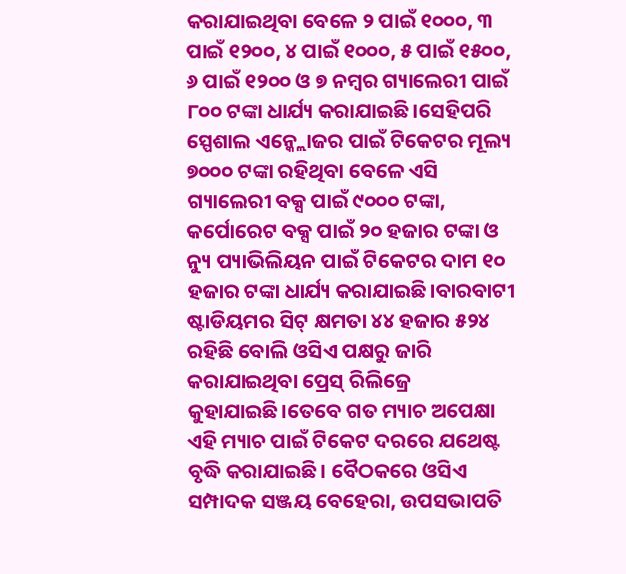କରାଯାଇଥିବା ବେଳେ ୨ ପାଇଁ ୧୦୦୦, ୩ ପାଇଁ ୧୨୦୦, ୪ ପାଇଁ ୧୦୦୦, ୫ ପାଇଁ ୧୫୦୦, ୬ ପାଇଁ ୧୨୦୦ ଓ ୭ ନମ୍ବର ଗ୍ୟାଲେରୀ ପାଇଁ ୮୦୦ ଟଙ୍କା ଧାର୍ଯ୍ୟ କରାଯାଇଛି।ସେହିପରି ସ୍ପେଶାଲ ଏନ୍କ୍ଲୋଜର ପାଇଁ ଟିକେଟର ମୂଲ୍ୟ ୭୦୦୦ ଟଙ୍କା ରହିଥିବା ବେଳେ ଏସି ଗ୍ୟାଲେରୀ ବକ୍ସ ପାଇଁ ୯୦୦୦ ଟଙ୍କା, କର୍ପୋରେଟ ବକ୍ସ ପାଇଁ ୨୦ ହଜାର ଟଙ୍କା ଓ ନ୍ୟୁ ପ୍ୟାଭିଲିୟନ ପାଇଁ ଟିକେଟର ଦାମ ୧୦ ହଜାର ଟଙ୍କା ଧାର୍ଯ୍ୟ କରାଯାଇଛି।ବାରବାଟୀ ଷ୍ଟାଡିୟମର ସିଟ୍ କ୍ଷମତା ୪୪ ହଜାର ୫୨୪ ରହିଛି ବୋଲି ଓସିଏ ପକ୍ଷରୁ ଜାରି କରାଯାଇଥିବା ପ୍ରେସ୍ ରିଲିଜ୍ରେ କୁହାଯାଇଛି।ତେବେ ଗତ ମ୍ୟାଚ ଅପେକ୍ଷା ଏହି ମ୍ୟାଚ ପାଇଁ ଟିକେଟ ଦରରେ ଯଥେଷ୍ଟ ବୃଦ୍ଧି କରାଯାଇଛି। ବୈଠକରେ ଓସିଏ ସମ୍ପାଦକ ସଞ୍ଜୟ ବେହେରା, ଉପସଭାପତି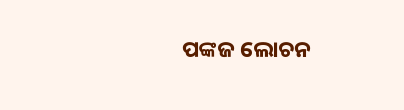ପଙ୍କଜ ଲୋଚନ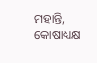ମହାନ୍ତି, କୋଷାଧ୍ୟକ୍ଷ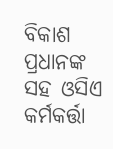ବିକାଶ ପ୍ରଧାନଙ୍କ ସହ ଓସିଏ କର୍ମକର୍ତ୍ତା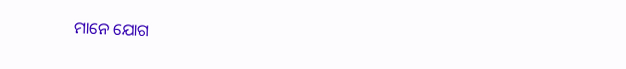ମାନେ ଯୋଗ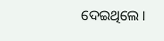ଦେଇଥିଲେ।